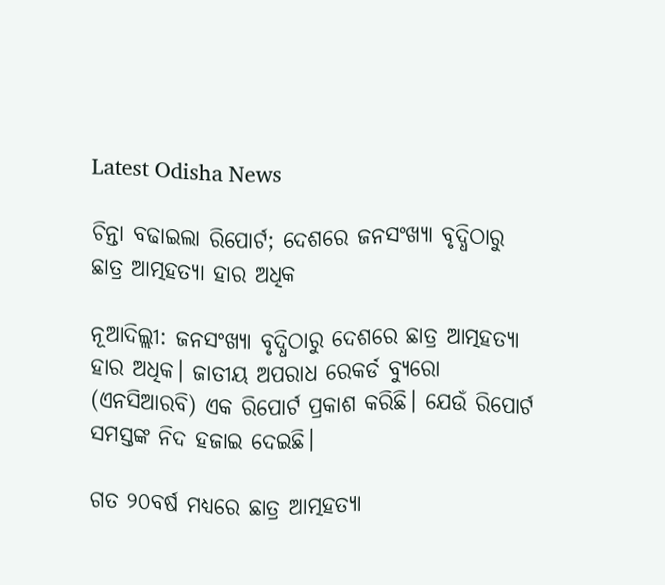Latest Odisha News

ଚିନ୍ତା ବଢାଇଲା ରିପୋର୍ଟ; ଦେଶରେ ଜନସଂଖ୍ୟା ବୃଦ୍ଧିଠାରୁ ଛାତ୍ର ଆତ୍ମହତ୍ୟା ହାର ଅଧିକ

ନୂଆଦିଲ୍ଲୀ: ଜନସଂଖ୍ୟା ବୃଦ୍ଧିଠାରୁ ଦେଶରେ ଛାତ୍ର ଆତ୍ମହତ୍ୟା ହାର ଅଧିକ। ଜାତୀୟ ଅପରାଧ ରେକର୍ଡ ବ୍ୟୁରୋ (ଏନସିଆରବି) ଏକ ରିପୋର୍ଟ ପ୍ରକାଶ କରିଛି। ଯେଉଁ ରିପୋର୍ଟ ସମସ୍ତଙ୍କ ନିଦ ହଜାଇ ଦେଇଛି।

ଗତ ୨୦ବର୍ଷ ମଧ୍ୟରେ ଛାତ୍ର ଆତ୍ମହତ୍ୟା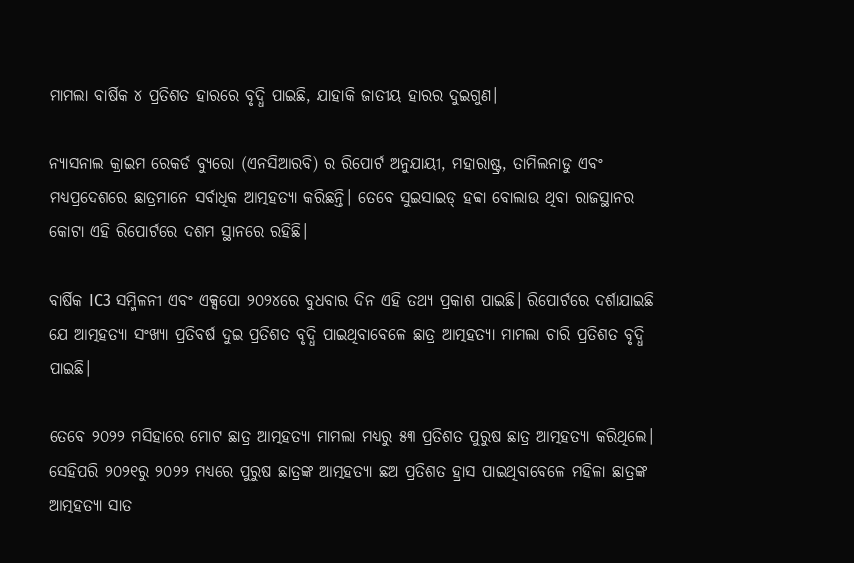ମାମଲା ବାର୍ଷିକ ୪ ପ୍ରତିଶତ ହାରରେ ବୃଦ୍ଧି ପାଇଛି, ଯାହାକି ଜାତୀୟ ହାରର ଦୁଇଗୁଣ।

ନ୍ୟାସନାଲ କ୍ରାଇମ ରେକର୍ଡ ବ୍ୟୁରୋ (ଏନସିଆରବି) ର ରିପୋର୍ଟ ଅନୁଯାୟୀ, ମହାରାଷ୍ଟ୍ର, ତାମିଲନାଡୁ ଏବଂ ମଧ୍ୟପ୍ରଦେଶରେ ଛାତ୍ରମାନେ ସର୍ବାଧିକ ଆତ୍ମହତ୍ୟା କରିଛନ୍ତି। ତେବେ ସୁଇସାଇଡ୍ ହବ୍ବା ବୋଲାଉ ଥିବା ରାଜସ୍ଥାନର କୋଟା ଏହି ରିପୋର୍ଟରେ ଦଶମ ସ୍ଥାନରେ ରହିଛି।

ବାର୍ଷିକ IC3 ସମ୍ମିଳନୀ ଏବଂ ଏକ୍ସପୋ ୨୦୨୪ରେ ବୁଧବାର ଦିନ ଏହି ତଥ୍ୟ ପ୍ରକାଶ ପାଇଛି। ରିପୋର୍ଟରେ ଦର୍ଶାଯାଇଛି ଯେ ଆତ୍ମହତ୍ୟା ସଂଖ୍ୟା ପ୍ରତିବର୍ଷ ଦୁଇ ପ୍ରତିଶତ ବୃଦ୍ଧି ପାଇଥିବାବେଳେ ଛାତ୍ର ଆତ୍ମହତ୍ୟା ମାମଲା ଚାରି ପ୍ରତିଶତ ବୃଦ୍ଧି ପାଇଛି।

ତେବେ ୨୦୨୨ ମସିହାରେ ମୋଟ ଛାତ୍ର ଆତ୍ମହତ୍ୟା ମାମଲା ମଧ୍ୟରୁ ୫୩ ପ୍ରତିଶତ ପୁରୁଷ ଛାତ୍ର ଆତ୍ମହତ୍ୟା କରିଥିଲେ। ସେହିପରି ୨୦୨୧ରୁ ୨୦୨୨ ମଧ୍ୟରେ ପୁରୁଷ ଛାତ୍ରଙ୍କ ଆତ୍ମହତ୍ୟା ଛଅ ପ୍ରତିଶତ ହ୍ରାସ ପାଇଥିବାବେଳେ ମହିଳା ଛାତ୍ରଙ୍କ ଆତ୍ମହତ୍ୟା ସାତ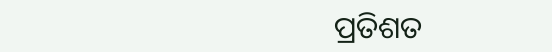ପ୍ରତିଶତ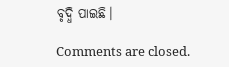ବୃଦ୍ଧି ପାଇଛି।

Comments are closed.